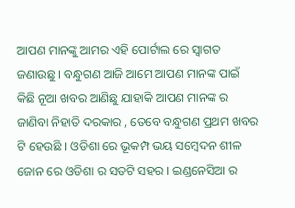ଆପଣ ମାନଙ୍କୁ ଆମର ଏହି ପୋର୍ଟାଲ ରେ ସ୍ୱାଗତ ଜଣାଉଛୁ । ବନ୍ଧୁଗଣ ଆଜି ଆମେ ଆପଣ ମାନଙ୍କ ପାଇଁ କିଛି ନୂଆ ଖବର ଆଣିଛୁ ଯାହାକି ଆପଣ ମାନଙ୍କ ର ଜାଣିବା ନିହାତି ଦରକାର , ତେବେ ବନ୍ଧୁଗଣ ପ୍ରଥମ ଖବର ଟି ହେଉଛି । ଓଡିଶା ରେ ଭୂକମ୍ପ ଭୟ ସମ୍ବେଦନ ଶୀଳ ଜୋନ ରେ ଓଡିଶା ର ସତଟି ସହର । ଇଣ୍ଡନେସିଆ ର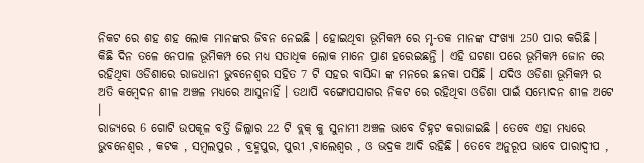ନିକଟ ରେ ଶହ ଶହ ଲୋକ ମାନଙ୍କର ଜିବନ ନେଇଛି । ହୋଇଥିବା ଭୂମିକମ୍ପ ରେ ମୃ-ତକ ମାନଙ୍କ ସଂଖ୍ୟା 250 ପାର କରିଛି ।
କିଛି ଦିନ ତଳେ ନେପାଳ ଭୂମିକମ୍ପ ରେ ମଧ୍ୟ ସତାଧିକ ଲୋକ ମାନେ ପ୍ରାଣ ହରେଇଛନ୍ତି । ଏହି ଘଟଣା ପରେ ଭୂମିକମ୍ପ ଜୋନ ରେ ରହିଥିବା ଓଡିଶାରେ ରାଜଧାନୀ ଭୁବନେଶ୍ୱର ସହିତ 7 ଟି ସହର ବାସିନ୍ଦା ଙ୍କ ମନରେ ଛନକା ପସିଛି । ଯଦିଓ ଓଡିଶା ଭୂମିକମ୍ପ ର ଅତି କମ୍ବେଦନ ଶୀଳ ଅଞ୍ଚଳ ମଧ୍ୟରେ ଆସୁନାହିଁ । ତଥାପି ବଙ୍ଗୋପସାଗର ନିକଟ ରେ ରହିଥିବା ଓଡିଶା ପାଇଁ ସମ୍ଭୋଦନ ଶୀଳ ଅଟେ ।
ରାଜ୍ୟରେ 6 ଗୋଟି ଉପକୂଳ ବର୍ତ୍ତି ଜିଲ୍ଲାର 22 ଟି ବ୍ଲକ୍ କୁ ସୁନାମୀ ଅଞ୍ଚଳ ଭାବେ ଚିହ୍ନଟ କରାଜାଇଛି । ତେବେ ଏହା ମଧ୍ୟରେ ଭୁବନେଶ୍ୱର , କଟକ , ସମ୍ବଲପୁର , ବ୍ରହ୍ମପୁର, ପୁରୀ ,ବାଲେଶ୍ୱର , ଓ ଭଦ୍ରକ ଆଦି ରହିଛି । ତେବେ ଅନୁରୂପ ଭାବେ ପାରାଦ୍ୱୀପ ,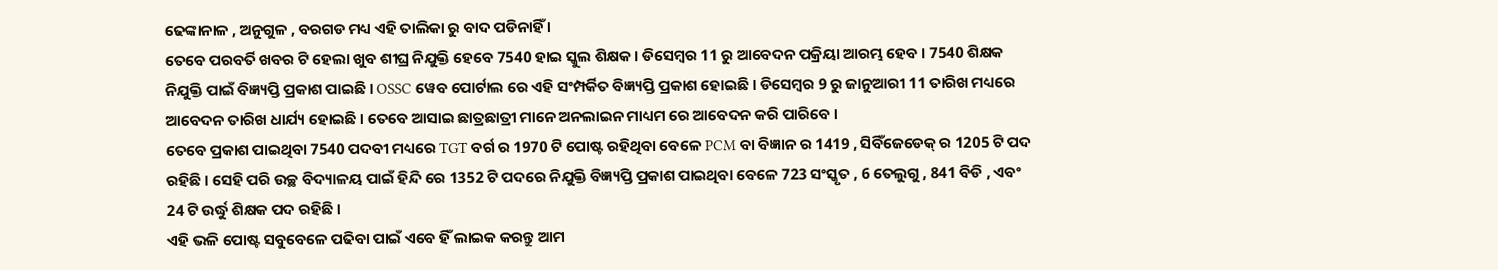ଢେଙ୍କାନାଳ , ଅନୁଗୁଳ , ବରଗଡ ମଧ୍ୟ ଏହି ତାଲିକା ରୁ ବାଦ ପଡିନାହିଁ ।
ତେବେ ପରବର୍ତି ଖବର ଟି ହେଲା ଖୁବ ଶୀଘ୍ର ନିଯୁକ୍ତି ହେବେ 7540 ହାଇ ସ୍କୁଲ ଶିକ୍ଷକ । ଡିସେମ୍ବର 11 ରୁ ଆବେଦନ ପକ୍ରିୟା ଆରମ୍ଭ ହେବ । 7540 ଶିକ୍ଷକ ନିଯୁକ୍ତି ପାଇଁ ବିଜ୍ଞ୍ୟପ୍ତି ପ୍ରକାଶ ପାଇଛି । OSSC ୱେବ ପୋର୍ଟାଲ ରେ ଏହି ସଂମ୍ପର୍କିତ ବିଜ୍ଞ୍ୟପ୍ତି ପ୍ରକାଶ ହୋଇଛି । ଡିସେମ୍ବର 9 ରୁ ଜାନୁଆରୀ 11 ତାରିଖ ମଧ୍ୟରେ ଆବେଦନ ତାରିଖ ଧାର୍ଯ୍ୟ ହୋଇଛି । ତେବେ ଆସାଇ ଛାତ୍ରଛାତ୍ରୀ ମାନେ ଅନଲାଇନ ମାଧ୍ୟମ ରେ ଆବେଦନ କରି ପାରିବେ ।
ତେବେ ପ୍ରକାଶ ପାଇଥିବା 7540 ପଦବୀ ମଧ୍ୟରେ TGT ବର୍ଗ ର 1970 ଟି ପୋଷ୍ଟ ରହିଥିବା ବେଳେ PCM ବା ବିଜ୍ଞାନ ର 1419 , ସିବିଁଜେଡେକ୍ ର 1205 ଟି ପଦ ରହିଛି । ସେହି ପରି ଉଚ୍ଛ ବିଦ୍ୟାଳୟ ପାଇଁ ହିନ୍ଦି ରେ 1352 ଟି ପଦରେ ନିଯୁକ୍ତି ବିଜ୍ଞ୍ୟପ୍ତି ପ୍ରକାଶ ପାଇଥିବା ବେଳେ 723 ସଂସ୍କୃତ , 6 ତେଲୁଗୁ , 841 ବିଡି , ଏବଂ 24 ଟି ଉର୍ଦ୍ଧୁ ଶିକ୍ଷକ ପଦ ରହିଛି ।
ଏହି ଭଳି ପୋଷ୍ଟ ସବୁବେଳେ ପଢିବା ପାଇଁ ଏବେ ହିଁ ଲାଇକ କରନ୍ତୁ ଆମ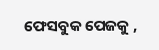ଫେସବୁକ ପେଜକୁ ,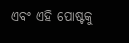ଏବଂ ଏହି ପୋଷ୍ଟକୁ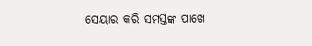ସେୟାର କରି ସମସ୍ତଙ୍କ ପାଖେ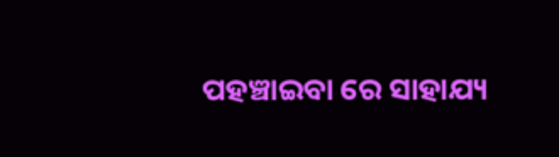ପହଞ୍ଚାଇବା ରେ ସାହାଯ୍ୟ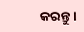କରନ୍ତୁ ।